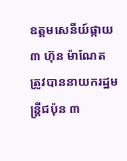ឧត្តមសេនីយ៍ផ្កាយ ៣ ហ៊ុន ម៉ាណែត ត្រូវបាននាយករដ្ឋមន្ត្រីជប៉ុន ៣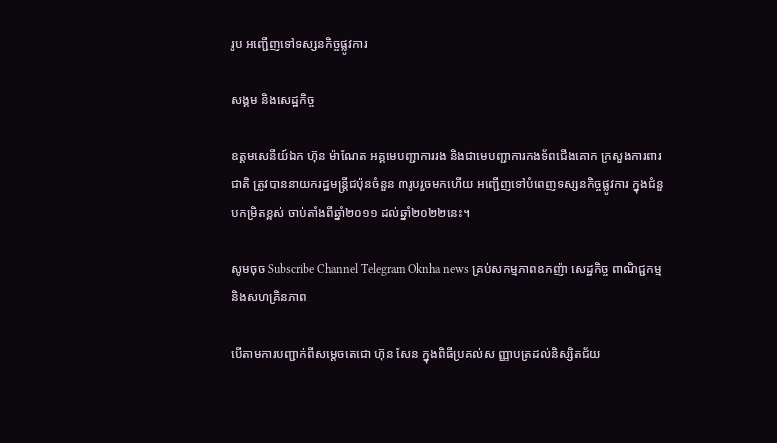រូប អញ្ជើញទៅទស្សនកិច្ចផ្លូវការ

សង្គម និងសេដ្ឋកិច្ច

ឧត្តមសេនីយ៍ឯក ហ៊ុន ម៉ាណែត អគ្គមេបញ្ជាការរង និងជាមេបញ្ជាការកងទ័ពជើងគោក ក្រសួងការពារជាតិ ត្រូវបាននាយករដ្ឋមន្ត្រីជប៉ុនចំនួន ៣រូបរួចមកហើយ អញ្ជើញទៅបំពេញទស្សនកិច្ចផ្លូវការ ក្នុងជំនួបកម្រិតខ្ពស់ ចាប់តាំងពីឆ្នាំ២០១១ ដល់ឆ្នាំ២០២២នេះ។

សូមចុច Subscribe Channel Telegram Oknha news គ្រប់សកម្មភាពឧកញ៉ា សេដ្ឋកិច្ច ពាណិជ្ជកម្ម និងសហគ្រិនភាព

បើតាមការបញ្ជាក់ពីសម្តេចតេជោ ហ៊ុន សែន ក្នុងពិធីប្រគល់ស ញ្ញាបត្រដល់និស្សិតជ័យ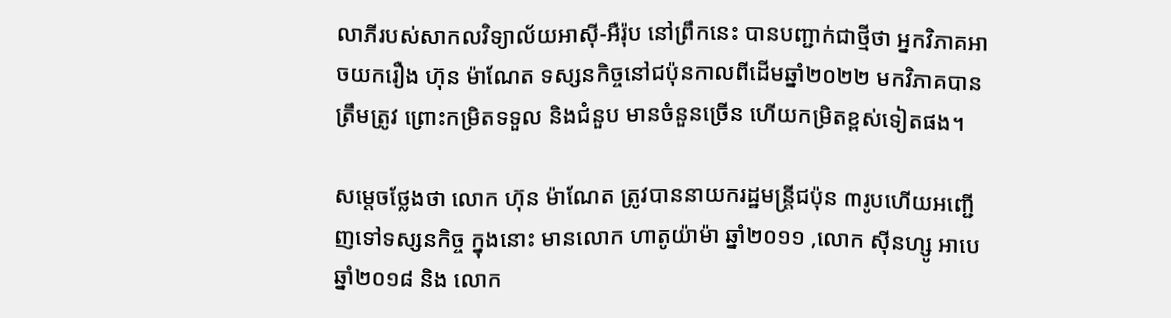លាភីរបស់សាកលវិទ្យាល័យអាស៊ី-អឺរ៉ុប នៅព្រឹកនេះ បានបញ្ជាក់ជាថ្មីថា អ្នកវិភាគអាចយករឿង ហ៊ុន ម៉ាណែត ទស្សនកិច្ចនៅជប៉ុនកាលពីដើមឆ្នាំ២០២២ មកវិភាគបានត្រឹមត្រូវ ព្រោះកម្រិតទទួល និងជំនួប មានចំនួនច្រើន ហើយកម្រិតខ្ពស់ទៀតផង។

សម្តេចថ្លែងថា លោក ហ៊ុន ម៉ាណែត ត្រូវបាននាយករដ្ឋមន្ត្រីជប៉ុន ៣រូបហើយអញ្ជើញទៅទស្សនកិច្ច ក្នុងនោះ មានលោក ហាតូយ៉ាម៉ា ឆ្នាំ២០១១ ,លោក ស៊ីនហ្សូ អាបេ ឆ្នាំ២០១៨ និង លោក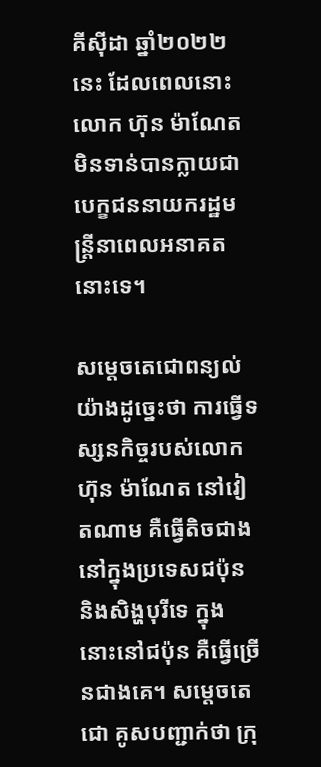គីស៊ីដា ឆ្នាំ២០២២នេះ ដែលពេលនោះ លោក ហ៊ុន ម៉ាណែត មិនទាន់បានក្លាយជាបេក្ខជននាយករដ្ឋមន្រ្តីនាពេលអនាគតនោះទេ។

សម្ដេចតេជោពន្យល់យ៉ាងដូច្នេះថា ការធ្វើទស្សនកិច្ចរបស់លោក ហ៊ុន ម៉ាណែត នៅវៀតណាម គឺធ្វើតិចជាងនៅក្នុងប្រទេសជប៉ុន និងសិង្ហបុរីទេ ក្នុងនោះនៅជប៉ុន គឺធ្វើច្រើនជាងគេ។ សម្តេចតេជោ គូសបញ្ជាក់ថា ក្រុ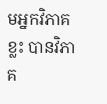មអ្នកវិភាគខ្លះ បានវិភាគ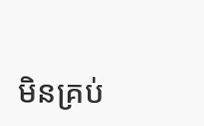មិនគ្រប់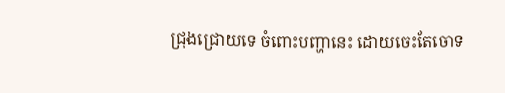ជ្រុងជ្រោយទេ ចំពោះបញ្ហានេះ ដោយចេះតែចោទ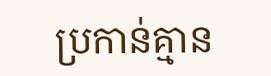ប្រកាន់គ្មាន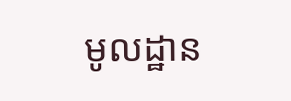មូលដ្ឋាន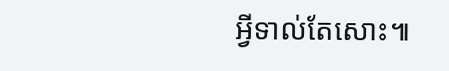អ្វីទាល់តែសោះ៕